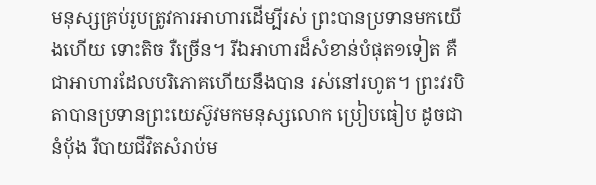មនុស្សគ្រប់រូបត្រូវការអាហារដើម្បីរស់ ព្រះបានប្រទានមកយើងហើយ ទោះតិច រឺច្រើន។ រីឯអាហារដ៏សំខាន់បំផុត១ទៀត គឺជាអាហារដែលបរិភោគហើយនឹងបាន រស់នៅរហូត។ ព្រះវរបិតាបានប្រទានព្រះយេស៊ូវមកមនុស្សលោក ប្រៀបធៀប ដូចជានំប៉័ង រឺបាយជីវិតសំរាប់ម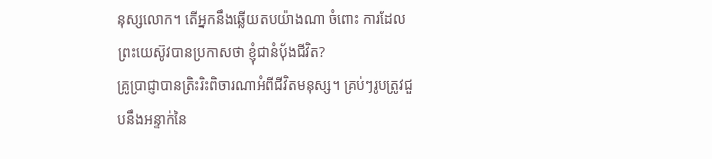នុស្សលោក។ តើអ្នកនឹងឆ្លើយតបយ៉ាងណា ចំពោះ ការដែលព្រះយេស៊ូវបានប្រកាសថា ខ្ញុំជានំប៉័ងជីវិត?
គ្រូប្រាជ្ញាបានត្រិះរិះពិចារណាអំពីជីវិតមនុស្ស។ គ្រប់ៗរូបត្រូវជួបនឹងអន្ទាក់នៃ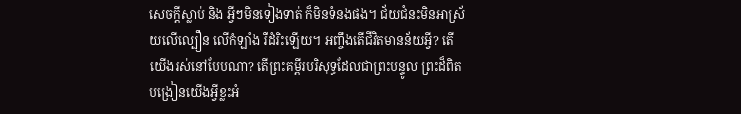សេចក្តីស្លាប់ និង អ្វីៗមិនទៀងទាត់ ក៏មិនទំនងផង។ ជ័យជំនះមិនអាស្រ័យលើល្បឿន លើកំឡាំង រឺដំរិះឡើយ។ អញ្ចឹងតើជីវិតមានន័យអ្វី? តើយើងរស់នៅបែបណា? តើព្រះគម្ពីរបរិសុទ្ធដែលជាព្រះបន្ទូល ព្រះដ៏ពិតបង្រៀនយើងអ្វីខ្លះអំ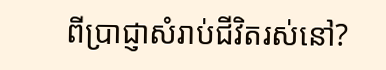ពីប្រាជ្ញាសំរាប់ជីវិតរស់នៅ?